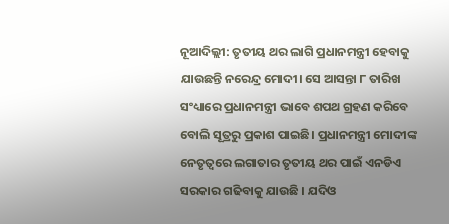ନୂଆଦିଲ୍ଲୀ: ତୃତୀୟ ଥର ଲାଗି ପ୍ରଧାନମନ୍ତ୍ରୀ ହେବାକୁ ଯାଉଛନ୍ତି ନରେନ୍ଦ୍ର ମୋଦୀ। ସେ ଆସନ୍ତା ୮ ତାରିଖ ସଂଧ୍ୟାରେ ପ୍ରଧାନମନ୍ତ୍ରୀ ଭାବେ ଶପଥ ଗ୍ରହଣ କରିବେ ବୋଲି ସୂତ୍ରରୁ ପ୍ରକାଶ ପାଇଛି। ପ୍ରଧାନମନ୍ତ୍ରୀ ମୋଦୀଙ୍କ ନେତୃତ୍ୱରେ ଲଗାତାର ତୃତୀୟ ଥର ପାଇଁ ଏନଡିଏ ସରକାର ଗଢିବାକୁ ଯାଉଛି । ଯଦିଓ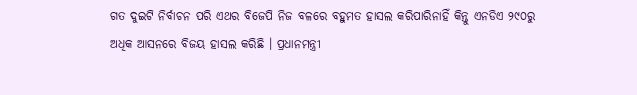ଗତ ଦୁଇଟି ନିର୍ବାଚନ ପରି ଏଥର ବିଜେପି ନିଜ ବଳରେ ବହୁମତ ହାସଲ କରିପାରିନାହିଁ କିନ୍ତୁ ଏନଡିଏ ୨୯୦ରୁ ଅଧିକ ଆସନରେ ବିଜୟ ହାସଲ କରିଛି । ପ୍ରଧାନମନ୍ତ୍ରୀ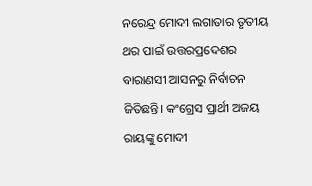ନରେନ୍ଦ୍ର ମୋଦୀ ଲଗାତାର ତୃତୀୟ ଥର ପାଇଁ ଉତ୍ତରପ୍ରଦେଶର ବାରାଣସୀ ଆସନରୁ ନିର୍ବାଚନ ଜିତିଛନ୍ତି। କଂଗ୍ରେସ ପ୍ରାର୍ଥୀ ଅଜୟ ରାୟଙ୍କୁ ମୋଦୀ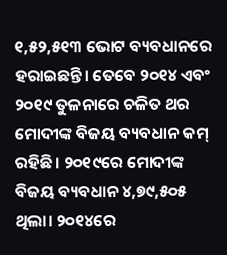୧,୫୨,୫୧୩ ଭୋଟ ବ୍ୟବଧାନରେ ହରାଇଛନ୍ତି। ତେବେ ୨୦୧୪ ଏବଂ ୨୦୧୯ ତୁଳନାରେ ଚଳିତ ଥର ମୋଦୀଙ୍କ ବିଜୟ ବ୍ୟବଧାନ କମ୍ ରହିଛି। ୨୦୧୯ରେ ମୋଦୀଙ୍କ ବିଜୟ ବ୍ୟବଧାନ ୪,୭୯,୫୦୫ ଥିଲା। ୨୦୧୪ରେ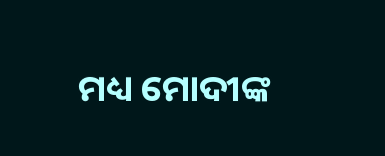ମଧ୍ୟ ମୋଦୀଙ୍କ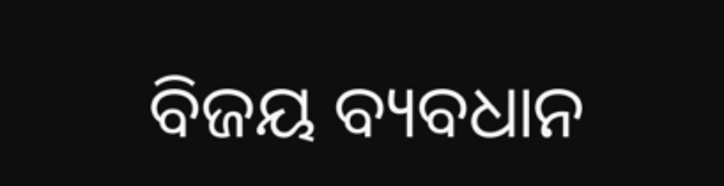ବିଜୟ ବ୍ୟବଧାନ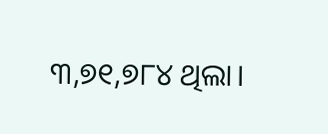୩,୭୧,୭୮୪ ଥିଲା।